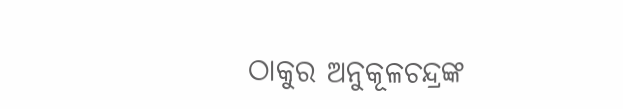ଠାକୁର ଅନୁକୂଳଚନ୍ଦ୍ରଙ୍କ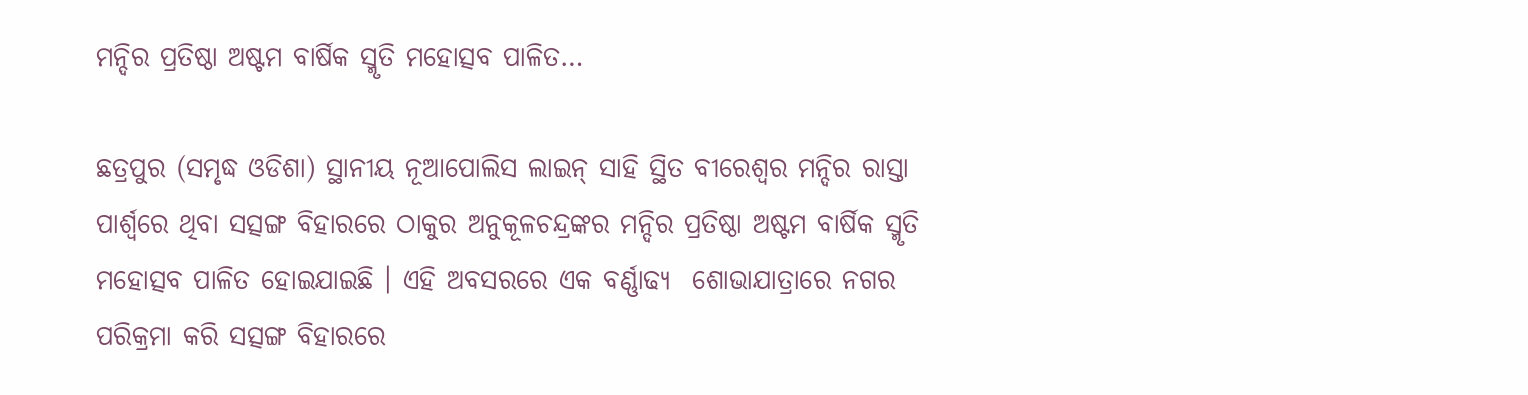ମନ୍ଦିର ପ୍ରତିଷ୍ଠା ଅଷ୍ଟମ ବାର୍ଷିକ ସ୍ମୃତି ମହୋତ୍ସବ ପାଳିତ…

ଛତ୍ରପୁର (ସମୃଦ୍ଧ ଓଡିଶା) ସ୍ଥାନୀୟ ନୂଆପୋଲିସ ଲାଇନ୍ ସାହି ସ୍ଥିତ ବୀରେଶ୍ୱର ମନ୍ଦିର ରାସ୍ତା ପାର୍ଶ୍ୱରେ ଥିବା ସତ୍ସଙ୍ଗ ବିହାରରେ ଠାକୁର ଅନୁକୂଳଚନ୍ଦ୍ରଙ୍କର ମନ୍ଦିର ପ୍ରତିଷ୍ଠା ଅଷ୍ଟମ ବାର୍ଷିକ ସ୍ମୃତି ମହୋତ୍ସବ ପାଳିତ ହୋଇଯାଇଛି । ଏହି ଅବସରରେ ଏକ ବର୍ଣ୍ଣାଢ୍ୟ  ଶୋଭାଯାତ୍ରାରେ ନଗର ପରିକ୍ରମା କରି ସତ୍ସଙ୍ଗ ବିହାରରେ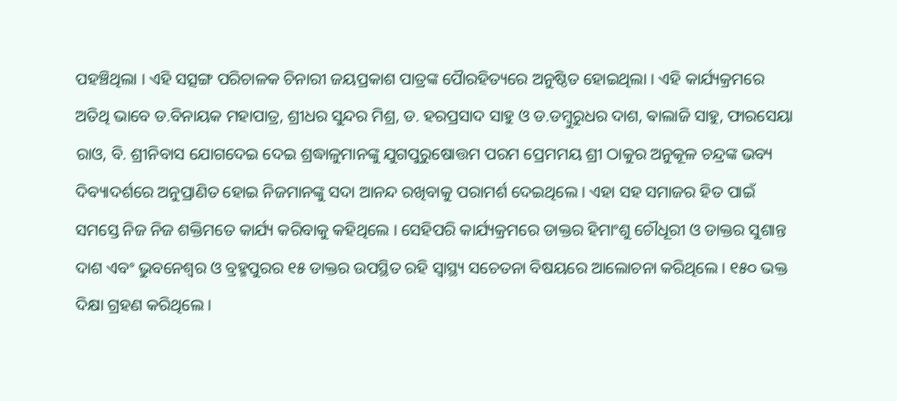ପହଞ୍ଚିଥିଲା । ଏହି ସତ୍ସଙ୍ଗ ପରିଚାଳକ ଚିନାରୀ ଜୟପ୍ରକାଶ ପାତ୍ରଙ୍କ ପୈାରହିତ୍ୟରେ ଅନୁଷ୍ଠିତ ହୋଇଥିଲା । ଏହି କାର୍ଯ୍ୟକ୍ରମରେ ଅତିଥି ଭାବେ ଡ.ବିନାୟକ ମହାପାତ୍ର, ଶ୍ରୀଧର ସୁନ୍ଦର ମିଶ୍ର, ଡ. ହରପ୍ରସାଦ ସାହୁ ଓ ଡ.ଡମ୍ବୁରୁଧର ଦାଶ, ଵାଲାଜି ସାହୁ, ଫାରସେୟା ରାଓ, ବି. ଶ୍ରୀନିବାସ ଯୋଗଦେଇ ଦେଇ ଶ୍ରଦ୍ଧାଳୁମାନଙ୍କୁ ଯୁଗପୁରୁଷୋତ୍ତମ ପରମ ପ୍ରେମମୟ ଶ୍ରୀ ଠାକୁର ଅନୁକୂଳ ଚନ୍ଦ୍ରଙ୍କ ଭବ୍ୟ ଦିବ୍ୟାଦର୍ଶରେ ଅନୁପ୍ରାଣିତ ହୋଇ ନିଜମାନଙ୍କୁ ସଦା ଆନନ୍ଦ ରଖିବାକୁ ପରାମର୍ଶ ଦେଇଥିଲେ । ଏହା ସହ ସମାଜର ହିତ ପାଇଁ ସମସ୍ତେ ନିଜ ନିଜ ଶକ୍ତିମତେ କାର୍ଯ୍ୟ କରିବାକୁ କହିଥିଲେ । ସେହିପରି କାର୍ଯ୍ୟକ୍ରମରେ ଡାକ୍ତର ହିମାଂଶୁ ଚୌଧୂରୀ ଓ ଡାକ୍ତର ସୁଶାନ୍ତ ଦାଶ ଏବଂ ଭୁବନେଶ୍ୱର ଓ ବ୍ରହ୍ମପୁରର ୧୫ ଡାକ୍ତର ଉପସ୍ଥିତ ରହି ସ୍ୱାସ୍ଥ୍ୟ ସଚେତନା ବିଷୟରେ ଆଲୋଚନା କରିଥିଲେ । ୧୫୦ ଭକ୍ତ ଦିକ୍ଷା ଗ୍ରହଣ କରିଥିଲେ ।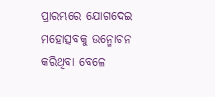ପ୍ରାରମ୍ଭରେ ଯୋଗଦେଇ ମହୋତ୍ସବକୁ ଉନ୍ମୋଚନ କରିଥିବା ବେଳେ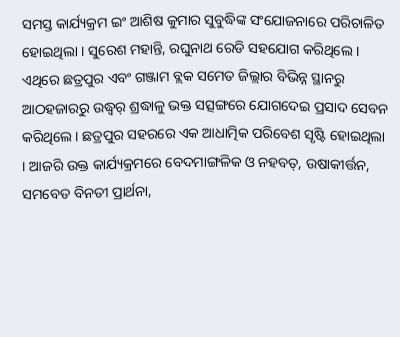ସମସ୍ତ କାର୍ଯ୍ୟକ୍ରମ ଇଂ ଆଶିଷ କୁମାର ସୁବୁଦ୍ଧିଙ୍କ ସଂଯୋଜନାରେ ପରିଚାଳିତ ହୋଇଥିଲା । ସୁରେଶ ମହାନ୍ତି, ରଘୁନାଥ ରେଡି ସହଯୋଗ କରିଥିଲେ । ଏଥିରେ ଛତ୍ରପୁର ଏବଂ ଗଞ୍ଜାମ ବ୍ଲକ ସମେତ ଜିଲ୍ଲାର ବିଭିନ୍ନ ସ୍ଥାନରୁ ଆଠହଜାରରୁ ଉଦ୍ଧ୍ୱର୍ ଶ୍ରଦ୍ଧାଳୁ ଭକ୍ତ ସତ୍ସଙ୍ଗରେ ଯୋଗଦେଇ ପ୍ରସାଦ ସେବନ କରିଥିଲେ । ଛତ୍ରପୁର ସହରରେ ଏକ ଆଧାତ୍ମିକ ପରିବେଶ ସୃଷ୍ଟି ହୋଇଥିଲା । ଆଜରି ଉକ୍ତ କାର୍ଯ୍ୟକ୍ରମରେ ବେଦମାଙ୍ଗଳିକ ଓ ନହବତ୍, ଉଷାକୀର୍ତ୍ତନ, ସମବେତ ବିନତୀ ପ୍ରାର୍ଥନା,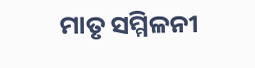ମାତୃ ସମ୍ମିଳନୀ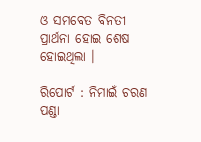ଓ ସମବେତ ବିନତୀ ପ୍ରାର୍ଥନା ହୋଇ ଶେଷ ହୋଇଥିଲା ।

ରିପୋର୍ଟ : ନିମାଇଁ ଚରଣ ପଣ୍ଡା